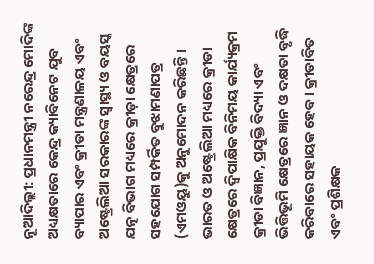ନୂଆଦିଲ୍ଲୀ: ପ୍ରଧାନମନ୍ତ୍ରୀ ନରେନ୍ଦ୍ର ମୋଦିଙ୍କ ଅଧ୍ୟକ୍ଷତାରେ କେନ୍ଦ୍ର କ୍ୟାବିନେଟ ଯୁବ ବ୍ୟାପାର ଏବଂ କ୍ରୀଡା ମନ୍ତ୍ରଣାଳୟ ଏବଂ ଅଷ୍ଟ୍ରେଲିଆ ସରକାରଙ୍କ ସ୍ବାସ୍ଥ୍ୟ ଓ ବୟସ୍କ ଯତ୍ନ ବିଭାଗ ମଧ୍ୟରେ କ୍ରୀଡ଼ା କ୍ଷେତ୍ରରେ ସହଯୋଗ ସମ୍ପର୍କିତ ବୁଝାମଣାପତ୍ର (ଏମଓୟୁ)କୁ ଅନୁମୋଦନ କରିଛନ୍ତି ।
ଭାରତ ଓ ଅଷ୍ଟ୍ରେଲିଆ ମଧ୍ୟରେ କ୍ରୀଡା କ୍ଷେତ୍ରରେ ଦ୍ବିପାକ୍ଷିକ ବିନିମୟ କାର୍ଯ୍ୟକ୍ରମ କ୍ରୀଡା ବିଜ୍ଞାନ, ପ୍ରଯୁକ୍ତି ବିଦ୍ୟା ଏବଂ ଭିତ୍ତିଭୂମି କ୍ଷେତ୍ରରେ ଜ୍ଞାନ ଓ ଦକ୍ଷତା ବୃଦ୍ଧି କରିବାରେ ସହାୟକ ହେବ । କ୍ରୀଡାବିତ ଏବଂ ପ୍ରଶିକ୍ଷକ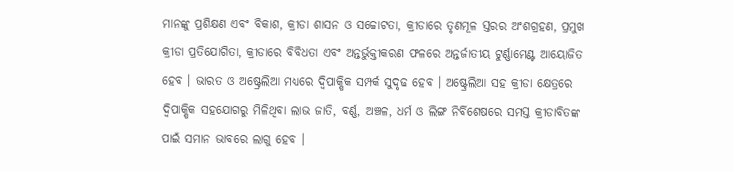ମାନଙ୍କୁ ପ୍ରଶିକ୍ଷଣ ଏବଂ ବିକାଶ, କ୍ରୀଡା ଶାସନ ଓ ସଚ୍ଚୋଟତା, କ୍ରୀଡାରେ ତୃଣମୂଳ ସ୍ତରର ଅଂଶଗ୍ରହଣ, ପ୍ରମୁଖ କ୍ରୀଡା ପ୍ରତିଯୋଗିତା, କ୍ରୀଡାରେ ବିବିଧତା ଏବଂ ଅନ୍ତର୍ଭୁକ୍ତୀକରଣ ଫଳରେ ଅନ୍ତର୍ଜାତୀୟ ଟୁର୍ଣ୍ଣାମେଣ୍ଟ ଆୟୋଜିତ ହେବ । ଭାରତ ଓ ଅଷ୍ଟ୍ରେଲିଆ ମଧ୍ୟରେ ଦ୍ବିପାକ୍ଷିକ ସମ୍ପର୍କ ସୁଦୃଢ ହେବ । ଅଷ୍ଟ୍ରେଲିଆ ସହ କ୍ରୀଡା କ୍ଷେତ୍ରରେ ଦ୍ବିପାକ୍ଷିକ ସହଯୋଗରୁ ମିଳିଥିବା ଲାଭ ଜାତି, ବର୍ଣ୍ଣ, ଅଞ୍ଚଳ, ଧର୍ମ ଓ ଲିଙ୍ଗ ନିର୍ବିଶେଷରେ ସମସ୍ତ କ୍ରୀଡାବିତଙ୍କ ପାଇଁ ସମାନ ଭାବରେ ଲାଗୁ ହେବ ।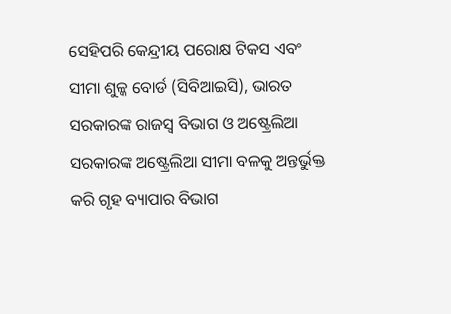ସେହିପରି କେନ୍ଦ୍ରୀୟ ପରୋକ୍ଷ ଟିକସ ଏବଂ ସୀମା ଶୁଳ୍କ ବୋର୍ଡ (ସିବିଆଇସି), ଭାରତ ସରକାରଙ୍କ ରାଜସ୍ବ ବିଭାଗ ଓ ଅଷ୍ଟ୍ରେଲିଆ ସରକାରଙ୍କ ଅଷ୍ଟ୍ରେଲିଆ ସୀମା ବଳକୁ ଅନ୍ତର୍ଭୁକ୍ତ କରି ଗୃହ ବ୍ୟାପାର ବିଭାଗ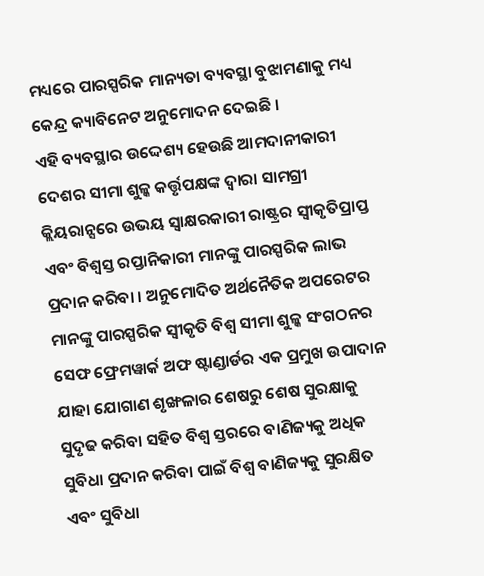ମଧ୍ୟରେ ପାରସ୍ପରିକ ମାନ୍ୟତା ବ୍ୟବସ୍ଥା ବୁଝାମଣାକୁ ମଧ୍ୟ କେନ୍ଦ୍ର କ୍ୟାବିନେଟ ଅନୁମୋଦନ ଦେଇଛି ।
ଏହି ବ୍ୟବସ୍ଥାର ଉଦ୍ଦେଶ୍ୟ ହେଉଛି ଆମଦାନୀକାରୀ ଦେଶର ସୀମା ଶୁଳ୍କ କର୍ତ୍ତୃପକ୍ଷଙ୍କ ଦ୍ବାରା ସାମଗ୍ରୀ କ୍ଲିୟରାନ୍ସରେ ଉଭୟ ସ୍ବାକ୍ଷରକାରୀ ରାଷ୍ଟ୍ରର ସ୍ବୀକୃତିପ୍ରାପ୍ତ ଏବଂ ବିଶ୍ବସ୍ତ ରପ୍ତାନିକାରୀ ମାନଙ୍କୁ ପାରସ୍ପରିକ ଲାଭ ପ୍ରଦାନ କରିବା । ଅନୁମୋଦିତ ଅର୍ଥନୈତିକ ଅପରେଟର ମାନଙ୍କୁ ପାରସ୍ପରିକ ସ୍ବୀକୃତି ବିଶ୍ବ ସୀମା ଶୁଳ୍କ ସଂଗଠନର ସେଫ ଫ୍ରେମୱାର୍କ ଅଫ ଷ୍ଟାଣ୍ଡାର୍ଡର ଏକ ପ୍ରମୁଖ ଉପାଦାନ ଯାହା ଯୋଗାଣ ଶୃଙ୍ଖଳାର ଶେଷରୁ ଶେଷ ସୁରକ୍ଷାକୁ ସୁଦୃଢ କରିବା ସହିତ ବିଶ୍ବ ସ୍ତରରେ ବାଣିଜ୍ୟକୁ ଅଧିକ ସୁବିଧା ପ୍ରଦାନ କରିବା ପାଇଁ ବିଶ୍ବ ବାଣିଜ୍ୟକୁ ସୁରକ୍ଷିତ ଏବଂ ସୁବିଧା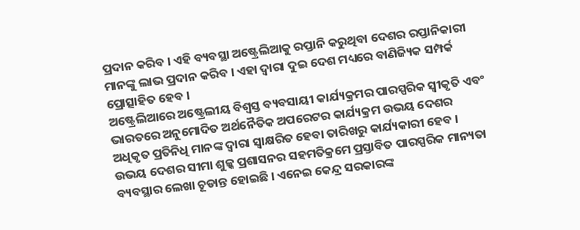ପ୍ରଦାନ କରିବ । ଏହି ବ୍ୟବସ୍ଥା ଅଷ୍ଟ୍ରେଲିଆକୁ ରପ୍ତାନି କରୁଥିବା ଦେଶର ରପ୍ତାନିକାରୀ ମାନଙ୍କୁ ଲାଭ ପ୍ରଦାନ କରିବ । ଏହା ଦ୍ବାରା ଦୁଇ ଦେଶ ମଧ୍ୟରେ ବାଣିଜ୍ୟିକ ସମ୍ପର୍କ ପ୍ରୋତ୍ସାହିତ ହେବ ।
ଅଷ୍ଟ୍ରେଲିଆରେ ଅଷ୍ଟ୍ରେଲୀୟ ବିଶ୍ବସ୍ତ ବ୍ୟବସାୟୀ କାର୍ଯ୍ୟକ୍ରମର ପାରସ୍ପରିକ ସ୍ବୀକୃତି ଏବଂ ଭାରତରେ ଅନୁମୋଦିତ ଅର୍ଥନୈତିକ ଅପରେଟର କାର୍ଯ୍ୟକ୍ରମ ଉଭୟ ଦେଶର ଅଧିକୃତ ପ୍ରତିନିଧି ମାନଙ୍କ ଦ୍ବାରା ସ୍ବାକ୍ଷରିତ ହେବା ତାରିଖରୁ କାର୍ଯ୍ୟକାରୀ ହେବ । ଉଭୟ ଦେଶର ସୀମା ଶୁଳ୍କ ପ୍ରଶାସନର ସହମତିକ୍ରମେ ପ୍ରସ୍ତାବିତ ପାରସ୍ପରିକ ମାନ୍ୟତା ବ୍ୟବସ୍ଥାର ଲେଖା ଚୂଡାନ୍ତ ହୋଇଛି । ଏନେଇ କେନ୍ଦ୍ର ସରକାରଙ୍କ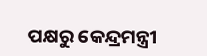ପକ୍ଷରୁ କେନ୍ଦ୍ରମନ୍ତ୍ରୀ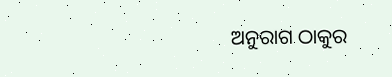ଅନୁରାଗ ଠାକୁର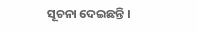ସୂଚନା ଦେଇଛନ୍ତି ।